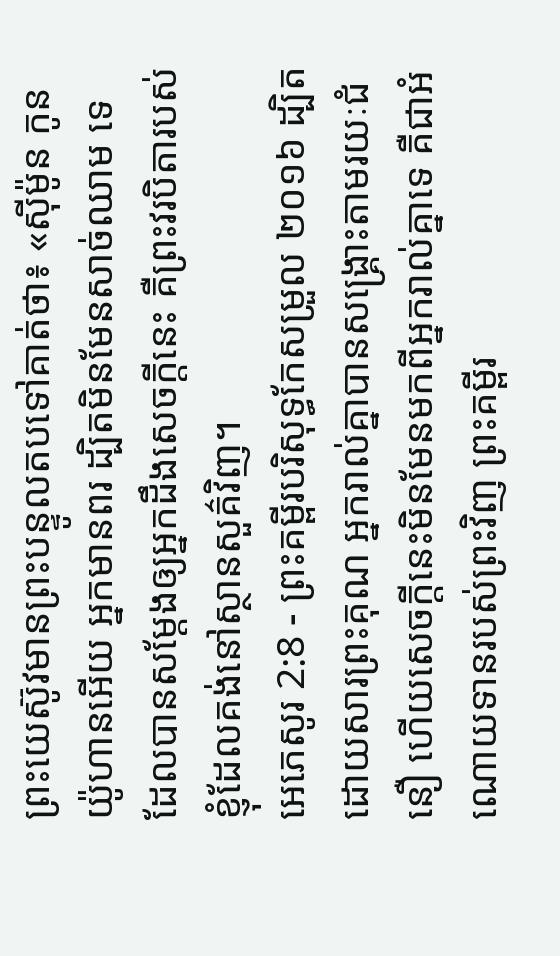ព្រះយេស៊ូវមានព្រះបន្ទូលតបទៅគាត់ថា៖ «ស៊ីម៉ូន កូនយ៉ូហានអើយ អ្នកមានពរ ដ្បិតមិនមែនសាច់ឈាម ទេ ដែលបានសម្តែងឲ្យអ្នកដឹងសេចក្ដីនេះ គឺព្រះវរបិតារបស់ខ្ញុំដែលគង់នៅស្ថានសួគ៌វិញ។
អេភេសូរ 2:8 - ព្រះគម្ពីរបរិសុទ្ធកែសម្រួល ២០១៦ ដ្បិតដោយសារព្រះគុណ អ្នករាល់គ្នាបានសង្គ្រោះតាមរយៈជំនឿ ហើយសេចក្តីនេះមិនមែនមកពីអ្នករាល់គ្នាទេ គឺជាអំណោយទានរបស់ព្រះវិញ ព្រះគម្ពីរ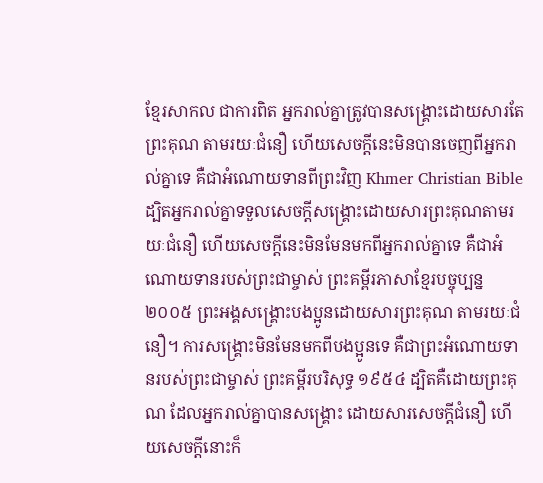ខ្មែរសាកល ជាការពិត អ្នករាល់គ្នាត្រូវបានសង្គ្រោះដោយសារតែព្រះគុណ តាមរយៈជំនឿ ហើយសេចក្ដីនេះមិនបានចេញពីអ្នករាល់គ្នាទេ គឺជាអំណោយទានពីព្រះវិញ Khmer Christian Bible ដ្បិតអ្នករាល់គ្នាទទួលសេចក្ដីសង្គ្រោះដោយសារព្រះគុណតាមរយៈជំនឿ ហើយសេចក្ដីនេះមិនមែនមកពីអ្នករាល់គ្នាទេ គឺជាអំណោយទានរបស់ព្រះជាម្ចាស់ ព្រះគម្ពីរភាសាខ្មែរបច្ចុប្បន្ន ២០០៥ ព្រះអង្គសង្គ្រោះបងប្អូនដោយសារព្រះគុណ តាមរយៈជំនឿ។ ការសង្គ្រោះមិនមែនមកពីបងប្អូនទេ គឺជាព្រះអំណោយទានរបស់ព្រះជាម្ចាស់ ព្រះគម្ពីរបរិសុទ្ធ ១៩៥៤ ដ្បិតគឺដោយព្រះគុណ ដែលអ្នករាល់គ្នាបានសង្គ្រោះ ដោយសារសេចក្ដីជំនឿ ហើយសេចក្ដីនោះក៏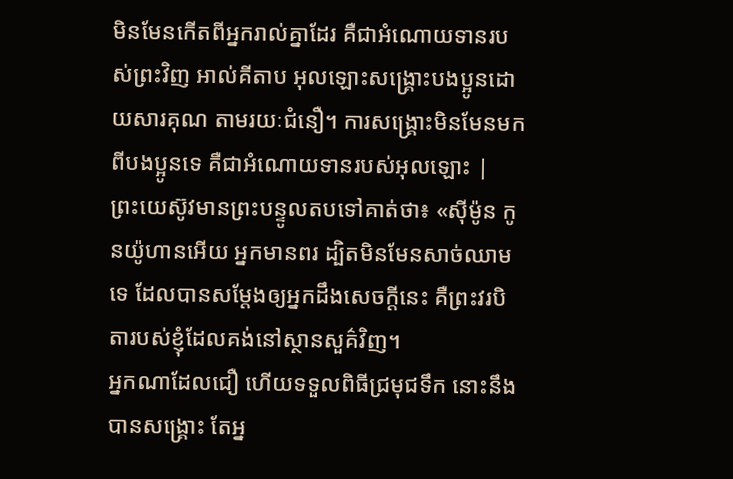មិនមែនកើតពីអ្នករាល់គ្នាដែរ គឺជាអំណោយទានរបស់ព្រះវិញ អាល់គីតាប អុលឡោះសង្គ្រោះបងប្អូនដោយសារគុណ តាមរយៈជំនឿ។ ការសង្គ្រោះមិនមែនមកពីបងប្អូនទេ គឺជាអំណោយទានរបស់អុលឡោះ |
ព្រះយេស៊ូវមានព្រះបន្ទូលតបទៅគាត់ថា៖ «ស៊ីម៉ូន កូនយ៉ូហានអើយ អ្នកមានពរ ដ្បិតមិនមែនសាច់ឈាម ទេ ដែលបានសម្តែងឲ្យអ្នកដឹងសេចក្ដីនេះ គឺព្រះវរបិតារបស់ខ្ញុំដែលគង់នៅស្ថានសួគ៌វិញ។
អ្នកណាដែលជឿ ហើយទទួលពិធីជ្រមុជទឹក នោះនឹងបានសង្គ្រោះ តែអ្ន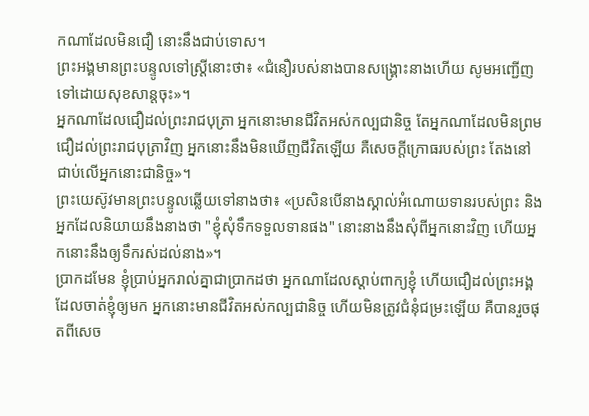កណាដែលមិនជឿ នោះនឹងជាប់ទោស។
ព្រះអង្គមានព្រះបន្ទូលទៅស្ត្រីនោះថា៖ «ជំនឿរបស់នាងបានសង្គ្រោះនាងហើយ សូមអញ្ជើញទៅដោយសុខសាន្តចុះ»។
អ្នកណាដែលជឿដល់ព្រះរាជបុត្រា អ្នកនោះមានជីវិតអស់កល្បជានិច្ច តែអ្នកណាដែលមិនព្រមជឿដល់ព្រះរាជបុត្រាវិញ អ្នកនោះនឹងមិនឃើញជីវិតឡើយ គឺសេចក្តីក្រោធរបស់ព្រះ តែងនៅជាប់លើអ្នកនោះជានិច្ច»។
ព្រះយេស៊ូវមានព្រះបន្ទូលឆ្លើយទៅនាងថា៖ «ប្រសិនបើនាងស្គាល់អំណោយទានរបស់ព្រះ និងអ្នកដែលនិយាយនឹងនាងថា "ខ្ញុំសុំទឹកទទួលទានផង" នោះនាងនឹងសុំពីអ្នកនោះវិញ ហើយអ្នកនោះនឹងឲ្យទឹករស់ដល់នាង»។
ប្រាកដមែន ខ្ញុំប្រាប់អ្នករាល់គ្នាជាប្រាកដថា អ្នកណាដែលស្តាប់ពាក្យខ្ញុំ ហើយជឿដល់ព្រះអង្គដែលចាត់ខ្ញុំឲ្យមក អ្នកនោះមានជីវិតអស់កល្បជានិច្ច ហើយមិនត្រូវជំនុំជម្រះឡើយ គឺបានរួចផុតពីសេច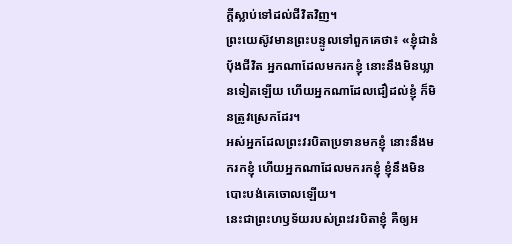ក្តីស្លាប់ទៅដល់ជីវិតវិញ។
ព្រះយេស៊ូវមានព្រះបន្ទូលទៅពួកគេថា៖ «ខ្ញុំជានំបុ័ងជីវិត អ្នកណាដែលមករកខ្ញុំ នោះនឹងមិនឃ្លានទៀតឡើយ ហើយអ្នកណាដែលជឿដល់ខ្ញុំ ក៏មិនត្រូវស្រេកដែរ។
អស់អ្នកដែលព្រះវរបិតាប្រទានមកខ្ញុំ នោះនឹងមករកខ្ញុំ ហើយអ្នកណាដែលមករកខ្ញុំ ខ្ញុំនឹងមិនបោះបង់គេចោលឡើយ។
នេះជាព្រះហឫទ័យរបស់ព្រះវរបិតាខ្ញុំ គឺឲ្យអ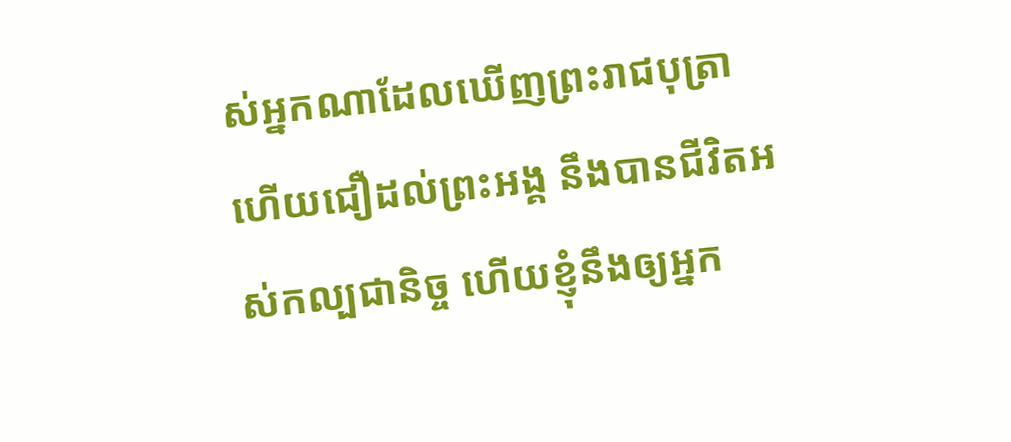ស់អ្នកណាដែលឃើញព្រះរាជបុត្រា ហើយជឿដល់ព្រះអង្គ នឹងបានជីវិតអស់កល្បជានិច្ច ហើយខ្ញុំនឹងឲ្យអ្នក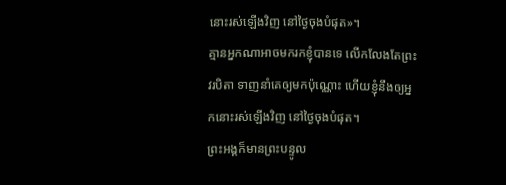នោះរស់ឡើងវិញ នៅថ្ងៃចុងបំផុត»។
គ្មានអ្នកណាអាចមករកខ្ញុំបានទេ លើកលែងតែព្រះវរបិតា ទាញនាំគេឲ្យមកប៉ុណ្ណោះ ហើយខ្ញុំនឹងឲ្យអ្នកនោះរស់ឡើងវិញ នៅថ្ងៃចុងបំផុត។
ព្រះអង្គក៏មានព្រះបន្ទូល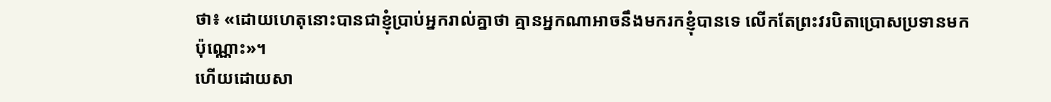ថា៖ «ដោយហេតុនោះបានជាខ្ញុំប្រាប់អ្នករាល់គ្នាថា គ្មានអ្នកណាអាចនឹងមករកខ្ញុំបានទេ លើកតែព្រះវរបិតាប្រោសប្រទានមកប៉ុណ្ណោះ»។
ហើយដោយសា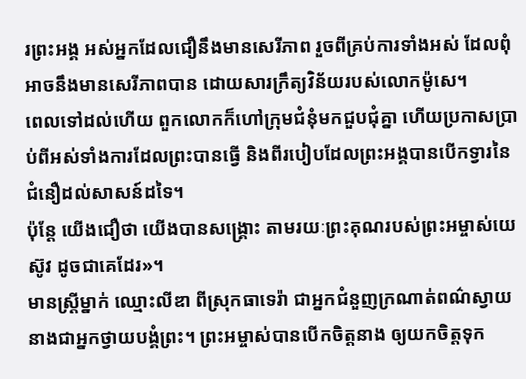រព្រះអង្គ អស់អ្នកដែលជឿនឹងមានសេរីភាព រួចពីគ្រប់ការទាំងអស់ ដែលពុំអាចនឹងមានសេរីភាពបាន ដោយសារក្រឹត្យវិន័យរបស់លោកម៉ូសេ។
ពេលទៅដល់ហើយ ពួកលោកក៏ហៅក្រុមជំនុំមកជួបជុំគ្នា ហើយប្រកាសប្រាប់ពីអស់ទាំងការដែលព្រះបានធ្វើ និងពីរបៀបដែលព្រះអង្គបានបើកទ្វារនៃជំនឿដល់សាសន៍ដទៃ។
ប៉ុន្ដែ យើងជឿថា យើងបានសង្គ្រោះ តាមរយៈព្រះគុណរបស់ព្រះអម្ចាស់យេស៊ូវ ដូចជាគេដែរ»។
មានស្ត្រីម្នាក់ ឈ្មោះលីឌា ពីស្រុកធាទេរ៉ា ជាអ្នកជំនួញក្រណាត់ពណ៌ស្វាយ នាងជាអ្នកថ្វាយបង្គំព្រះ។ ព្រះអម្ចាស់បានបើកចិត្តនាង ឲ្យយកចិត្តទុក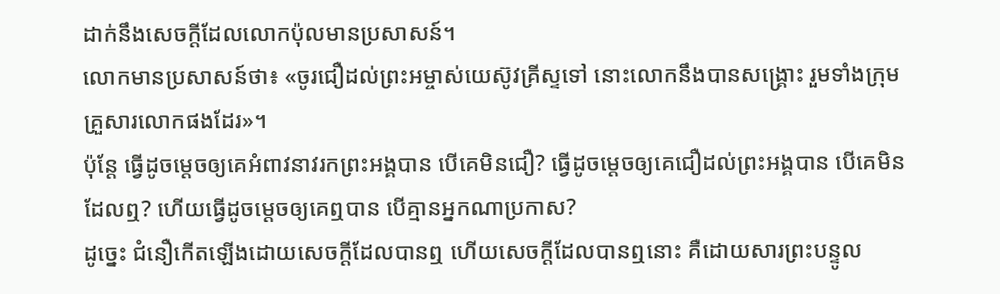ដាក់នឹងសេចក្តីដែលលោកប៉ុលមានប្រសាសន៍។
លោកមានប្រសាសន៍ថា៖ «ចូរជឿដល់ព្រះអម្ចាស់យេស៊ូវគ្រីស្ទទៅ នោះលោកនឹងបានសង្គ្រោះ រួមទាំងក្រុមគ្រួសារលោកផងដែរ»។
ប៉ុន្តែ ធ្វើដូចម្ដេចឲ្យគេអំពាវនាវរកព្រះអង្គបាន បើគេមិនជឿ? ធ្វើដូចម្ដេចឲ្យគេជឿដល់ព្រះអង្គបាន បើគេមិនដែលឮ? ហើយធ្វើដូចម្ដេចឲ្យគេឮបាន បើគ្មានអ្នកណាប្រកាស?
ដូច្នេះ ជំនឿកើតឡើងដោយសេចក្ដីដែលបានឮ ហើយសេចក្ដីដែលបានឮនោះ គឺដោយសារព្រះបន្ទូល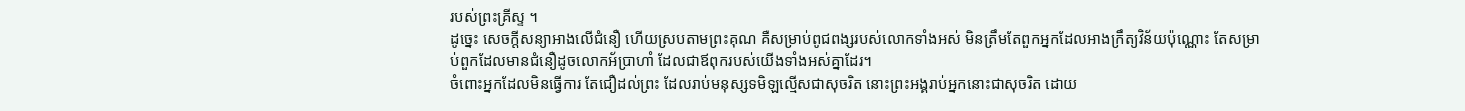របស់ព្រះគ្រីស្ទ ។
ដូច្នេះ សេចក្តីសន្យាអាងលើជំនឿ ហើយស្របតាមព្រះគុណ គឺសម្រាប់ពូជពង្សរបស់លោកទាំងអស់ មិនត្រឹមតែពួកអ្នកដែលអាងក្រឹត្យវិន័យប៉ុណ្ណោះ តែសម្រាប់ពួកដែលមានជំនឿដូចលោកអ័ប្រាហាំ ដែលជាឪពុករបស់យើងទាំងអស់គ្នាដែរ។
ចំពោះអ្នកដែលមិនធ្វើការ តែជឿដល់ព្រះ ដែលរាប់មនុស្សទមិឡល្មើសជាសុចរិត នោះព្រះអង្គរាប់អ្នកនោះជាសុចរិត ដោយ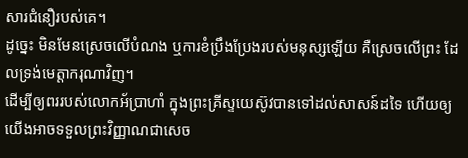សារជំនឿរបស់គេ។
ដូច្នេះ មិនមែនស្រេចលើបំណង ឬការខំប្រឹងប្រែងរបស់មនុស្សឡើយ គឺស្រេចលើព្រះ ដែលទ្រង់មេត្តាករុណាវិញ។
ដើម្បីឲ្យពររបស់លោកអ័ប្រាហាំ ក្នុងព្រះគ្រីស្ទយេស៊ូវបានទៅដល់សាសន៍ដទៃ ហើយឲ្យយើងអាចទទួលព្រះវិញ្ញាណជាសេច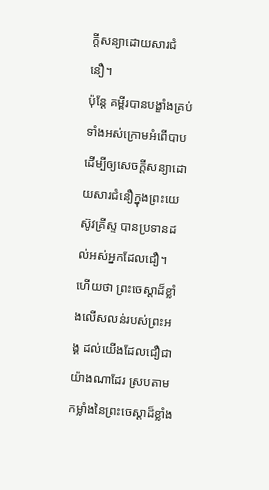ក្តីសន្យាដោយសារជំនឿ។
ប៉ុន្តែ គម្ពីរបានបង្ខាំងគ្រប់ទាំងអស់ក្រោមអំពើបាប ដើម្បីឲ្យសេចក្ដីសន្យាដោយសារជំនឿក្នុងព្រះយេស៊ូវគ្រីស្ទ បានប្រទានដល់អស់អ្នកដែលជឿ។
ហើយថា ព្រះចេស្តាដ៏ខ្លាំងលើសលន់របស់ព្រះអង្គ ដល់យើងដែលជឿជាយ៉ាងណាដែរ ស្របតាមកម្លាំងនៃព្រះចេស្ដាដ៏ខ្លាំង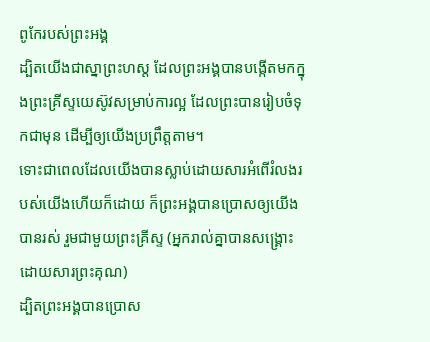ពូកែរបស់ព្រះអង្គ
ដ្បិតយើងជាស្នាព្រះហស្ត ដែលព្រះអង្គបានបង្កើតមកក្នុងព្រះគ្រីស្ទយេស៊ូវសម្រាប់ការល្អ ដែលព្រះបានរៀបចំទុកជាមុន ដើម្បីឲ្យយើងប្រព្រឹត្តតាម។
ទោះជាពេលដែលយើងបានស្លាប់ដោយសារអំពើរំលងរបស់យើងហើយក៏ដោយ ក៏ព្រះអង្គបានប្រោសឲ្យយើងបានរស់ រួមជាមួយព្រះគ្រីស្ទ (អ្នករាល់គ្នាបានសង្រ្គោះដោយសារព្រះគុណ)
ដ្បិតព្រះអង្គបានប្រោស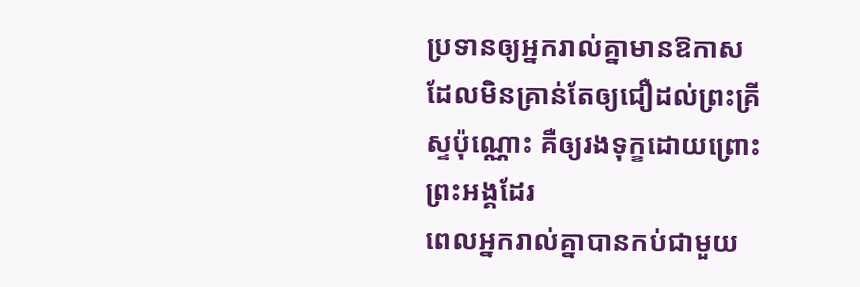ប្រទានឲ្យអ្នករាល់គ្នាមានឱកាស ដែលមិនគ្រាន់តែឲ្យជឿដល់ព្រះគ្រីស្ទប៉ុណ្ណោះ គឺឲ្យរងទុក្ខដោយព្រោះព្រះអង្គដែរ
ពេលអ្នករាល់គ្នាបានកប់ជាមួយ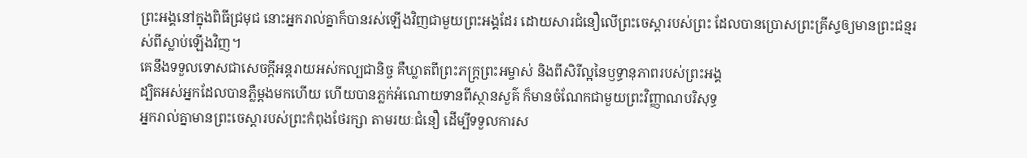ព្រះអង្គនៅក្នុងពិធីជ្រមុជ នោះអ្នករាល់គ្នាក៏បានរស់ឡើងវិញជាមួយព្រះអង្គដែរ ដោយសារជំនឿលើព្រះចេស្ដារបស់ព្រះ ដែលបានប្រោសព្រះគ្រីស្ទឲ្យមានព្រះជន្មរស់ពីស្លាប់ឡើងវិញ។
គេនឹងទទួលទោសជាសេចក្ដីអន្តរាយអស់កល្បជានិច្ច គឺឃ្លាតពីព្រះភក្ត្រព្រះអម្ចាស់ និងពីសិរីល្អនៃឫទ្ធានុភាពរបស់ព្រះអង្គ
ដ្បិតអស់អ្នកដែលបានភ្លឺម្តងមកហើយ ហើយបានភ្លក់អំណោយទានពីស្ថានសួគ៌ ក៏មានចំណែកជាមួយព្រះវិញ្ញាណបរិសុទ្ធ
អ្នករាល់គ្នាមានព្រះចេស្តារបស់ព្រះកំពុងថែរក្សា តាមរយៈជំនឿ ដើម្បីទទួលការស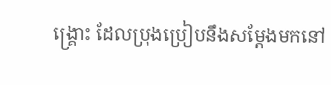ង្គ្រោះ ដែលប្រុងប្រៀបនឹងសម្តែងមកនៅ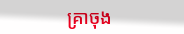គ្រាចុង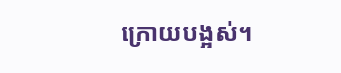ក្រោយបង្អស់។